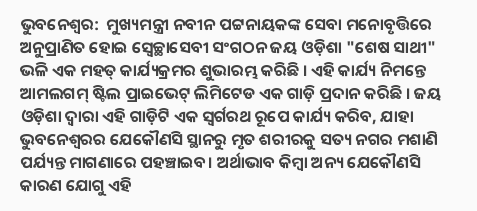ଭୁବନେଶ୍ବର:  ମୁଖ୍ୟମନ୍ତ୍ରୀ ନବୀନ ପଟ୍ଟନାୟକଙ୍କ ସେବା ମନୋବୃତ୍ତିରେ ଅନୁପ୍ରାଣିତ ହୋଇ ସ୍ବେଚ୍ଛାସେବୀ ସଂଗଠନ ଜୟ ଓଡ଼ିଶା "ଶେଷ ସାଥୀ" ଭଳି ଏକ ମହତ୍ କାର୍ଯ୍ୟକ୍ରମର ଶୁଭାରମ୍ଭ କରିଛି । ଏହି କାର୍ଯ୍ୟ ନିମନ୍ତେ ଆମଲଗମ୍ ଷ୍ଟିଲ ପ୍ରାଇଭେଟ୍ ଲିମିଟେଡ ଏକ ଗାଡ଼ି ପ୍ରଦାନ କରିଛି । ଜୟ ଓଡ଼ିଶା ଦ୍ଵାରା ଏହି ଗାଡ଼ିଟି ଏକ ସ୍ୱର୍ଗରଥ ରୂପେ କାର୍ଯ୍ୟ କରିବ, ଯାହା ଭୁବନେଶ୍ଵରର ଯେକୌଣସି ସ୍ଥାନରୁ ମୃତ ଶରୀରକୁ ସତ୍ୟ ନଗର ମଶାଣି ପର୍ଯ୍ୟନ୍ତ ମାଗଣାରେ ପହଞ୍ଚାଇବ। ଅର୍ଥାଭାବ କିମ୍ବା ଅନ୍ୟ ଯେକୌଣସି କାରଣ ଯୋଗୁ ଏହି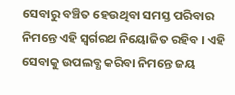ସେବାରୁ ବଞ୍ଚିତ ହେଉଥିବା ସମସ୍ତ ପରିବାର ନିମନ୍ତେ ଏହି ସ୍ବର୍ଗରଥ ନିୟୋଜିତ ରହିବ । ଏହି ସେବାକୁ ଉପଲବ୍ଧ କରିବା ନିମନ୍ତେ ଜୟ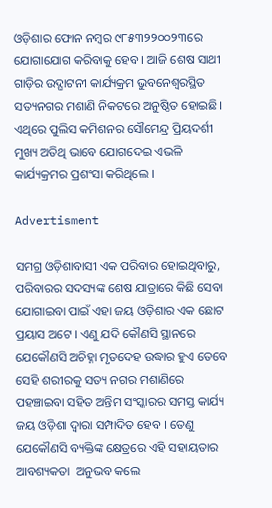ଓଡ଼ିଶାର ଫୋନ ନମ୍ବର ୯୮୫୩୨୨୦୦୨୩ରେ ଯୋଗାଯୋଗ କରିବାକୁ ହେବ । ଆଜି ଶେଷ ସାଥୀ ଗାଡ଼ିର ଉଦ୍ଘାଟନୀ କାର୍ଯ୍ୟକ୍ରମ ଭୁବନେଶ୍ୱରସ୍ଥିତ ସତ୍ୟନଗର ମଶାଣି ନିକଟରେ ଅନୁଷ୍ଠିତ ହୋଇଛି। ଏଥିରେ ପୁଲିସ କମିଶନର ସୌମେନ୍ଦ୍ର ପ୍ରିୟଦର୍ଶୀ ମୁଖ୍ୟ ଅତିଥି ଭାବେ ଯୋଗଦେଇ ଏଭଳି କାର୍ଯ୍ୟକ୍ରମର ପ୍ରଶଂସା କରିଥିଲେ ।

Advertisment

ସମଗ୍ର ଓଡ଼ିଶାବାସୀ ଏକ ପରିବାର ହୋଇଥିବାରୁ, ପରିବାରର ସଦସ୍ୟଙ୍କ ଶେଷ ଯାତ୍ରାରେ କିଛି ସେବା ଯୋଗାଇବା ପାଇଁ ଏହା ଜୟ ଓଡ଼ିଶାର ଏକ ଛୋଟ ପ୍ରୟାସ ଅଟେ । ଏଣୁ ଯଦି କୌଣସି ସ୍ଥାନରେ ଯେକୌଣସି ଅଚିହ୍ନା ମୃତଦେହ ଉଦ୍ଧାର ହୁଏ ତେବେ ସେହି ଶରୀରକୁ ସତ୍ୟ ନଗର ମଶାଣିରେ ପହଞ୍ଚାଇବା ସହିତ ଅନ୍ତିମ ସଂସ୍କାରର ସମସ୍ତ କାର୍ଯ୍ୟ ଜୟ ଓଡ଼ିଶା ଦ୍ଵାରା ସମ୍ପାଦିତ ହେବ । ତେଣୁ ଯେକୌଣସି ବ୍ୟକ୍ତିଙ୍କ କ୍ଷେତ୍ରରେ ଏହି ସହାୟତାର ଆବଶ୍ୟକତା  ଅନୁଭବ କଲେ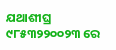ଯଥାଶୀଘ୍ର ୯୮୫୩୨୨୦୦୨୩ ରେ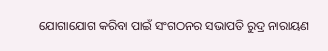ଯୋଗାଯୋଗ କରିବା ପାଇଁ ସଂଗଠନର ସଭାପତି ରୁଦ୍ର ନାରାୟଣ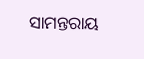ସାମନ୍ତରାୟ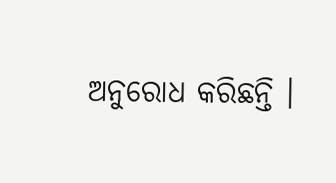ଅନୁରୋଧ କରିଛନ୍ତି ।